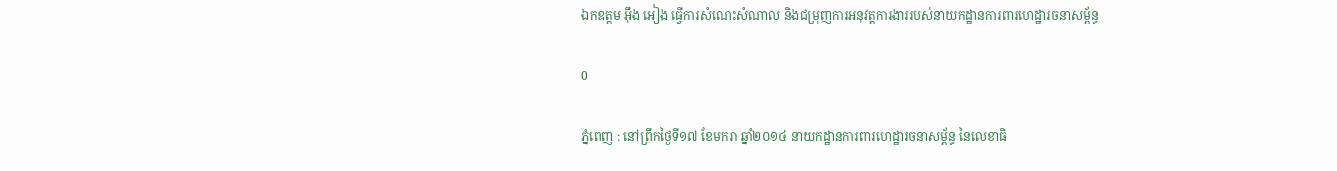ឯកឧត្តម អ៊ឹង អៀង ធ្វើការសំណេះសំណាល និងជម្រុញការអនុវត្តការងាររបស់នាយកដ្ឋានការពារហេដ្ឋារចនាសម្ព័ន្ធ

0

ភ្នំពេញ : នៅព្រឹកថ្ងៃទី១៧ ខែមករា ឆ្នាំ២០១៤ នាយកដ្ឋានការពារហេដ្ឋារចនាសម្ព័ន្ធ នៃលេខាធិ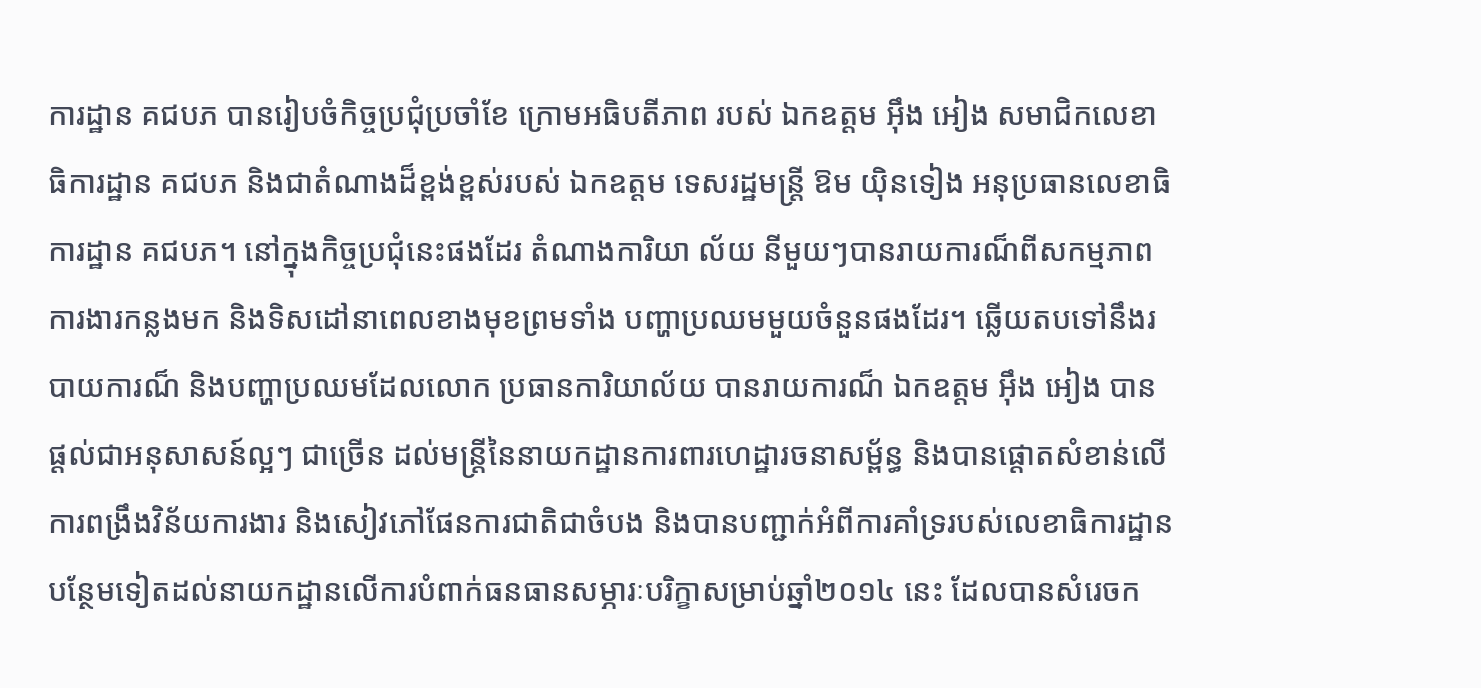ការដ្ឋាន គជបភ បានរៀបចំកិច្ចប្រជុំប្រចាំខែ ក្រោមអធិបតីភាព របស់ ឯកឧត្តម អ៊ឹង អៀង សមាជិកលេខាធិការដ្ឋាន គជបភ និងជាតំណាងដ៏ខ្ពង់ខ្ពស់របស់ ឯកឧត្តម ទេសរដ្ឋមន្រ្តី ឱម យ៉ិនទៀង អនុប្រធានលេខាធិការដ្ឋាន គជបភ។ នៅក្នុងកិច្ចប្រជុំនេះផងដែរ តំណាងការិយា ល័យ នីមួយៗបានរាយការណ៏ពីសកម្មភាពការងារកន្លងមក និងទិសដៅនាពេលខាងមុខព្រមទាំង បញ្ហាប្រឈមមួយចំនួនផងដែរ។ ឆ្លើយតបទៅនឹងរបាយការណ៏ និងបញ្ហាប្រឈមដែលលោក ប្រធានការិយាល័យ បានរាយការណ៏ ឯកឧត្តម អ៊ឹង អៀង បានផ្តល់ជាអនុសាសន៍ល្អៗ ជាច្រើន ដល់មន្រ្តីនៃនាយកដ្ឋានការពារហេដ្ឋារចនាសម្ព័ន្ធ និងបានផ្តោតសំខាន់លើការពង្រឹងវិន័យការងារ និងសៀវភៅផែនការជាតិជាចំបង និងបានបញ្ជាក់អំពីការគាំទ្ររបស់លេខាធិការដ្ឋានបន្ថែមទៀតដល់នាយកដ្ឋានលើការបំពាក់ធនធានសម្ភារៈបរិក្ខាសម្រាប់ឆ្នាំ២០១៤ នេះ ដែលបានសំរេចក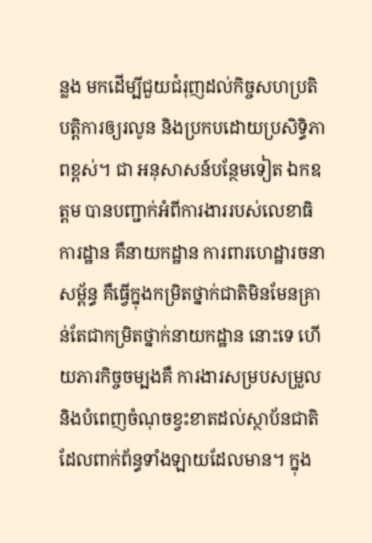ន្លង មកដើម្បីជួយជំរុញដល់កិច្ចសហប្រតិបត្តិការឲ្យរលូន និងប្រកបដោយប្រសិទ្ធិភាពខ្ពស់។ ជា អនុសាសន៍បន្ថែមទៀត ឯកឧត្តម បានបញ្ជាក់អំពីការងាររបស់លេខាធិការដ្ឋាន គឺនាយកដ្ឋាន ការពារហេដ្ឋារចនាសម្ព័ន្ធ គឺធ្វើក្នុងកម្រិតថ្នាក់ជាតិមិនមែនគ្រាន់តែជាកម្រិតថ្នាក់នាយកដ្ឋាន នោះទេ ហើយភារកិច្ចចម្បងគឺ ការងារសម្របសម្រួល និងបំពេញចំណុចខ្វះខាតដល់ស្ថាប័នជាតិ ដែលពាក់ព័ន្ធទាំងឡាយដែលមាន។ ក្នុង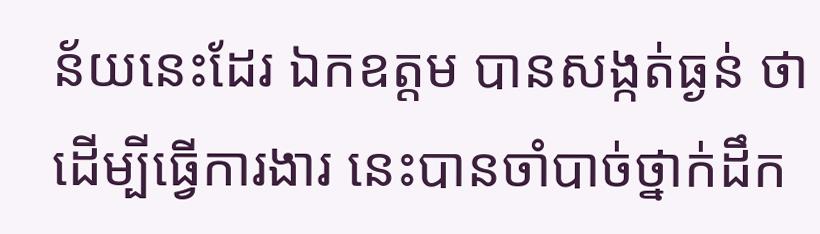ន័យនេះដែរ ឯកឧត្តម បានសង្កត់ធ្ងន់ ថា ដើម្បីធ្វើការងារ នេះបានចាំបាច់ថ្នាក់ដឹក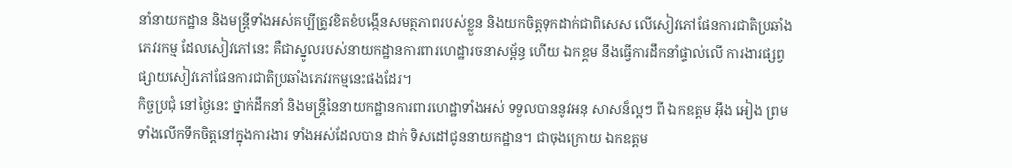នាំនាយកដ្ឋាន និងមន្រ្តីទាំងអស់គប្បីត្រូវខិតខំបង្កើនសមត្ថភាពរបស់ខ្លួន និងយកចិត្តទុកដាក់ជាពិសេស លើសៀវភៅផែនការជាតិប្រឆាំងភេវរកម្ម ដែលសៀវភៅនេះ គឺជាស្នូលរបស់នាយកដ្ឋានការពារហេដ្ឋារចនាសម្ព័ន្ធ ហើយ ឯកឧ្តម នឹងធ្វើការដឹកនាំផ្ទាល់លើ ការងារផ្សព្វផ្សាយសៀវភៅផែនការជាតិប្រឆាំងភេវរកម្មនេះផងដែរ។
កិច្ចប្រជុំ នៅថ្ងៃនេះ ថ្នាក់ដឹកនាំ និងមន្រ្តីនៃនាយកដ្ឋានការពារហេដ្ឋាទាំងអស់ ទទួលបាននូវអនុ សាសន៏ល្អៗ ពី ឯកឧត្តម អ៊ឹង អៀង ព្រមទាំងលើកទឹកចិត្តនៅក្នុងការងារ ទាំងអស់ដែលបាន ដាក់ ទិសដៅជូននាយកដ្ឋាន។ ជាចុងក្រោយ ឯកឧត្តម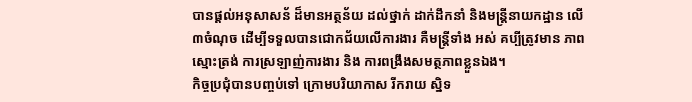បានផ្តល់អនុសាសន័ ដ៏មានអត្ថន័យ ដល់ថ្នាក់ ដាក់ដឹកនាំ និងមន្រ្តីនាយកដ្ឋាន លើ ៣ចំណុច ដើម្បីទទួលបានជោកជ័យលើការងារ គឺមន្រ្តីទាំង អស់ គប្បីត្រូវមាន ភាពស្មោះត្រង់ ការស្រឡាញ់ការងារ និង ការពង្រឹងសមត្ថភាពខ្លួនឯង។
កិច្ចប្រជុំបានបញ្ចប់ទៅ ក្រោមបរិយាកាស រីករាយ ស្និទ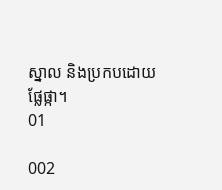ស្នាល និងប្រកបដោយផ្លែផ្កា។
01

002